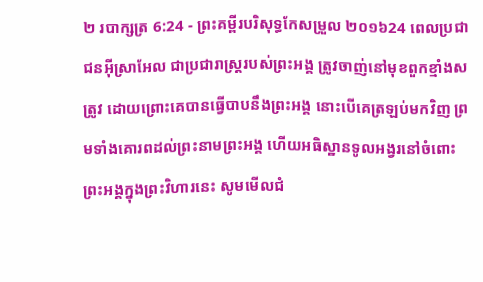២ របាក្សត្រ 6:24 - ព្រះគម្ពីរបរិសុទ្ធកែសម្រួល ២០១៦24 ពេលប្រជាជនអ៊ីស្រាអែល ជាប្រជារាស្ត្ររបស់ព្រះអង្គ ត្រូវចាញ់នៅមុខពួកខ្មាំងសត្រូវ ដោយព្រោះគេបានធ្វើបាបនឹងព្រះអង្គ នោះបើគេត្រឡប់មកវិញ ព្រមទាំងគោរពដល់ព្រះនាមព្រះអង្គ ហើយអធិស្ឋានទូលអង្វរនៅចំពោះព្រះអង្គក្នុងព្រះវិហារនេះ សូមមើលជំ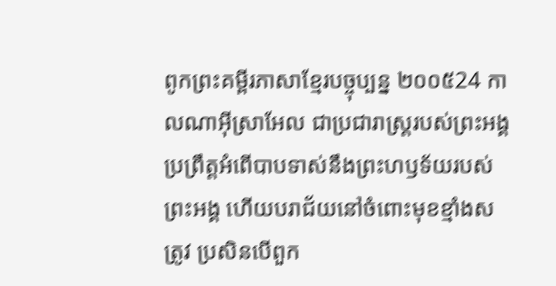ពូកព្រះគម្ពីរភាសាខ្មែរបច្ចុប្បន្ន ២០០៥24 កាលណាអ៊ីស្រាអែល ជាប្រជារាស្ត្ររបស់ព្រះអង្គ ប្រព្រឹត្តអំពើបាបទាស់នឹងព្រះហឫទ័យរបស់ព្រះអង្គ ហើយបរាជ័យនៅចំពោះមុខខ្មាំងសត្រូវ ប្រសិនបើពួក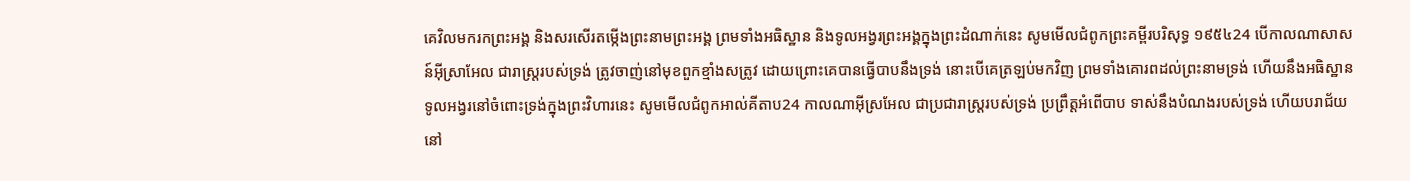គេវិលមករកព្រះអង្គ និងសរសើរតម្កើងព្រះនាមព្រះអង្គ ព្រមទាំងអធិស្ឋាន និងទូលអង្វរព្រះអង្គក្នុងព្រះដំណាក់នេះ សូមមើលជំពូកព្រះគម្ពីរបរិសុទ្ធ ១៩៥៤24 បើកាលណាសាសន៍អ៊ីស្រាអែល ជារាស្ត្ររបស់ទ្រង់ ត្រូវចាញ់នៅមុខពួកខ្មាំងសត្រូវ ដោយព្រោះគេបានធ្វើបាបនឹងទ្រង់ នោះបើគេត្រឡប់មកវិញ ព្រមទាំងគោរពដល់ព្រះនាមទ្រង់ ហើយនឹងអធិស្ឋានទូលអង្វរនៅចំពោះទ្រង់ក្នុងព្រះវិហារនេះ សូមមើលជំពូកអាល់គីតាប24 កាលណាអ៊ីស្រអែល ជាប្រជារាស្ត្ររបស់ទ្រង់ ប្រព្រឹត្តអំពើបាប ទាស់នឹងបំណងរបស់ទ្រង់ ហើយបរាជ័យនៅ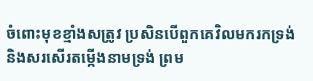ចំពោះមុខខ្មាំងសត្រូវ ប្រសិនបើពួកគេវិលមករកទ្រង់ និងសរសើរតម្កើងនាមទ្រង់ ព្រម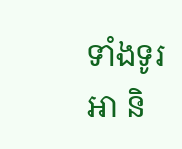ទាំងទូរអា និ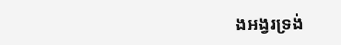ងអង្វរទ្រង់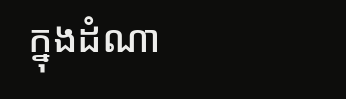ក្នុងដំណា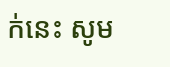ក់នេះ សូម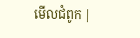មើលជំពូក |